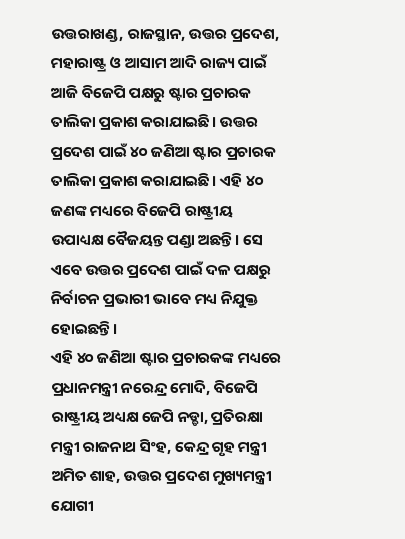ଉତ୍ତରାଖଣ୍ଡ, ରାଜସ୍ଥାନ, ଉତ୍ତର ପ୍ରଦେଶ, ମହାରାଷ୍ଟ୍ର ଓ ଆସାମ ଆଦି ରାଜ୍ୟ ପାଇଁ ଆଜି ବିଜେପି ପକ୍ଷରୁ ଷ୍ଟାର ପ୍ରଚାରକ ତାଲିକା ପ୍ରକାଶ କରାଯାଇଛି। ଉତ୍ତର ପ୍ରଦେଶ ପାଇଁ ୪୦ ଜଣିଆ ଷ୍ଟାର ପ୍ରଚାରକ ତାଲିକା ପ୍ରକାଶ କରାଯାଇଛି। ଏହି ୪୦ ଜଣଙ୍କ ମଧ୍ୟରେ ବିଜେପି ରାଷ୍ଟ୍ରୀୟ ଉପାଧ୍ୟକ୍ଷ ବୈଜୟନ୍ତ ପଣ୍ଡା ଅଛନ୍ତି। ସେ ଏବେ ଉତ୍ତର ପ୍ରଦେଶ ପାଇଁ ଦଳ ପକ୍ଷରୁ ନିର୍ବାଚନ ପ୍ରଭାରୀ ଭାବେ ମଧ୍ୟ ନିଯୁକ୍ତ ହୋଇଛନ୍ତି।
ଏହି ୪୦ ଜଣିଆ ଷ୍ଟାର ପ୍ରଚାରକଙ୍କ ମଧ୍ୟରେ ପ୍ରଧାନମନ୍ତ୍ରୀ ନରେନ୍ଦ୍ର ମୋଦି, ବିଜେପି ରାଷ୍ଟ୍ରୀୟ ଅଧ୍ୟକ୍ଷ ଜେପି ନଡ୍ଡା, ପ୍ରତିରକ୍ଷା ମନ୍ତ୍ରୀ ରାଜନାଥ ସିଂହ, କେନ୍ଦ୍ର ଗୃହ ମନ୍ତ୍ରୀ ଅମିତ ଶାହ, ଉତ୍ତର ପ୍ରଦେଶ ମୁଖ୍ୟମନ୍ତ୍ରୀ ଯୋଗୀ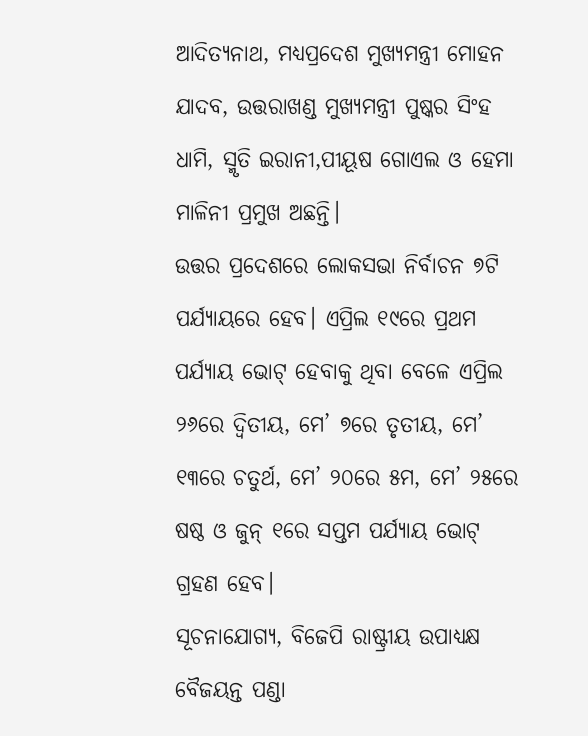ଆଦିତ୍ୟନାଥ, ମଧ୍ୟପ୍ରଦେଶ ମୁଖ୍ୟମନ୍ତ୍ରୀ ମୋହନ ଯାଦବ, ଉତ୍ତରାଖଣ୍ଡ ମୁଖ୍ୟମନ୍ତ୍ରୀ ପୁଷ୍କର ସିଂହ ଧାମି, ସ୍ମୃତି ଇରାନୀ,ପୀୟୂଷ ଗୋଏଲ ଓ ହେମା ମାଳିନୀ ପ୍ରମୁଖ ଅଛନ୍ତି।
ଉତ୍ତର ପ୍ରଦେଶରେ ଲୋକସଭା ନିର୍ବାଚନ ୭ଟି ପର୍ଯ୍ୟାୟରେ ହେବ। ଏପ୍ରିଲ ୧୯ରେ ପ୍ରଥମ ପର୍ଯ୍ୟାୟ ଭୋଟ୍ ହେବାକୁ ଥିବା ବେଳେ ଏପ୍ରିଲ ୨୬ରେ ଦ୍ୱିତୀୟ, ମେ’ ୭ରେ ତୃତୀୟ, ମେ’ ୧୩ରେ ଚତୁର୍ଥ, ମେ’ ୨୦ରେ ୫ମ, ମେ’ ୨୫ରେ ଷଷ୍ଠ ଓ ଜୁନ୍ ୧ରେ ସପ୍ତମ ପର୍ଯ୍ୟାୟ ଭୋଟ୍ ଗ୍ରହଣ ହେବ।
ସୂଚନାଯୋଗ୍ୟ, ବିଜେପି ରାଷ୍ଟ୍ରୀୟ ଉପାଧ୍ୟକ୍ଷ ବୈଜୟନ୍ତ ପଣ୍ଡା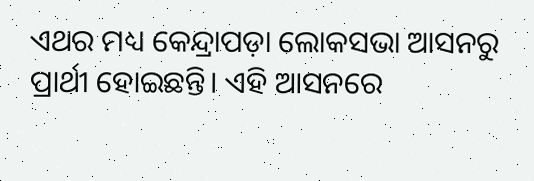ଏଥର ମଧ୍ୟ କେନ୍ଦ୍ରାପଡ଼ା ଲୋକସଭା ଆସନରୁ ପ୍ରାର୍ଥୀ ହୋଇଛନ୍ତି। ଏହି ଆସନରେ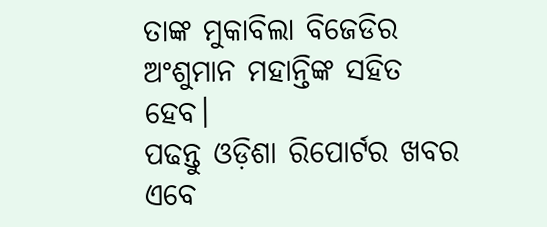ତାଙ୍କ ମୁକାବିଲା ବିଜେଡିର ଅଂଶୁମାନ ମହାନ୍ତିଙ୍କ ସହିତ ହେବ।
ପଢନ୍ତୁ ଓଡ଼ିଶା ରିପୋର୍ଟର ଖବର ଏବେ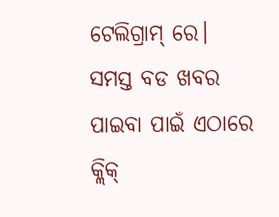ଟେଲିଗ୍ରାମ୍ ରେ। ସମସ୍ତ ବଡ ଖବର ପାଇବା ପାଇଁ ଏଠାରେ କ୍ଲିକ୍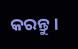କରନ୍ତୁ।